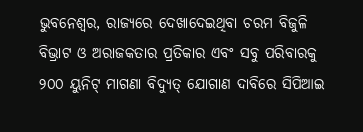ଭୁବନେଶ୍ୱର, ରାଜ୍ୟରେ ଦେଖାଦେଇଥିବା ଚରମ ବିଜୁଳି ବିଭ୍ରାଟ ଓ ଅରାଜକତାର ପ୍ରତିକାର ଏବଂ ସବୁ ପରିବାରକୁ ୨୦୦ ୟୁନିଟ୍ ମାଗଣା ବିଦ୍ୟୁତ୍ ଯୋଗାଣ ଦାବିରେ ସିପିଆଇ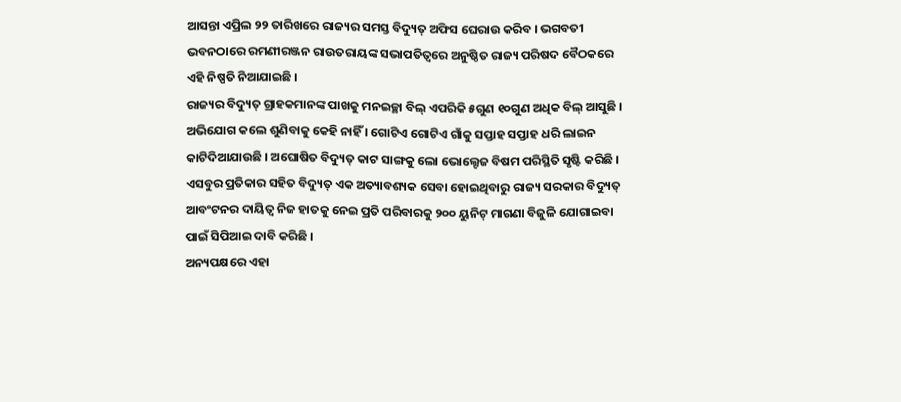ଆସନ୍ତା ଏପ୍ରିଲ ୨୨ ତାରିଖରେ ରାଜ୍ୟର ସମସ୍ତ ବିଦ୍ୟୁତ୍ ଅଫିସ ଘେରାଉ କରିବ । ଭଗବତୀ ଭବନଠାରେ ରମଣୀରଞ୍ଜନ ରାଉତରାୟଙ୍କ ସଭାପତିତ୍ୱରେ ଅନୁଷ୍ଠିତ ରାଜ୍ୟ ପରିଷଦ ବୈଠକରେ ଏହି ନିଷ୍ପତି ନିଆଯାଇଛି ।
ରାଜ୍ୟର ବିଦ୍ୟୁତ୍ ଗ୍ରାହକମାନଙ୍କ ପାଖକୁ ମନଇଚ୍ଛା ବିଲ୍ ଏପରିକି ୫ଗୁଣ ୧୦ଗୁଣ ଅଧିକ ବିଲ୍ ଆସୁଛି । ଅଭିଯୋଗ କଲେ ଶୁଣିବାକୁ କେହି ନାହିଁ । ଗୋଟିଏ ଗୋଟିଏ ଗାଁକୁ ସପ୍ତାହ ସପ୍ତାହ ଧରି ଲାଇନ କାଟିଦିଆଯାଉଛି । ଅଘୋଷିତ ବିଦ୍ୟୁତ୍ କାଟ ସାଙ୍ଗକୁ ଲୋ ଭୋଲ୍ଟେଜ ବିଷମ ପରିସ୍ଥିତି ସୃଷ୍ଟି କରିଛି । ଏସବୁର ପ୍ରତିକାର ସହିତ ବିଦ୍ୟୁତ୍ ଏକ ଅତ୍ୟାବଶ୍ୟକ ସେବା ହୋଇଥିବାରୁ ରାଜ୍ୟ ସରକାର ବିଦ୍ୟୁତ୍ ଆବଂଟନର ଦାୟିତ୍ୱ ନିଜ ହାତକୁ ନେଇ ପ୍ରତି ପରିବାରକୁ ୨୦୦ ୟୁନିଟ୍ ମାଗଣା ବିଜୁଳି ଯୋଗାଇବା ପାଇଁ ସିପିଆଇ ଦାବି କରିଛି ।
ଅନ୍ୟପକ୍ଷରେ ଏହା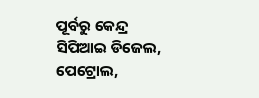ପୂର୍ବରୁ କେନ୍ଦ୍ର ସିପିଆଇ ଡିଜେଲ, ପେଟ୍ରୋଲ,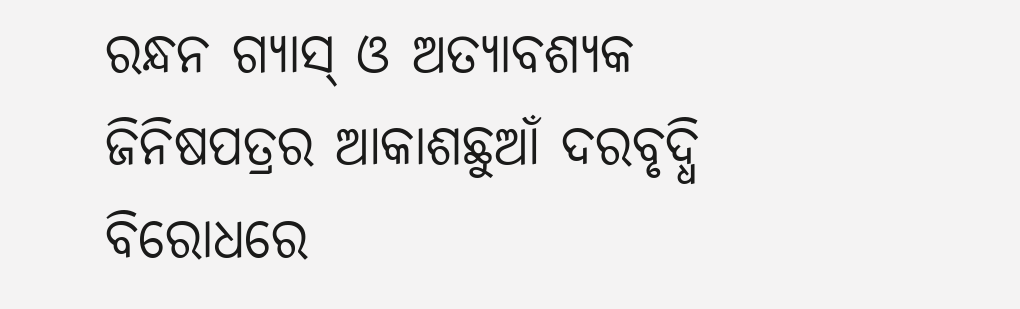ରନ୍ଧନ ଗ୍ୟାସ୍ ଓ ଅତ୍ୟାବଶ୍ୟକ ଜିନିଷପତ୍ରର ଆକାଶଛୁଆଁ ଦରବୃଦ୍ଧି ବିରୋଧରେ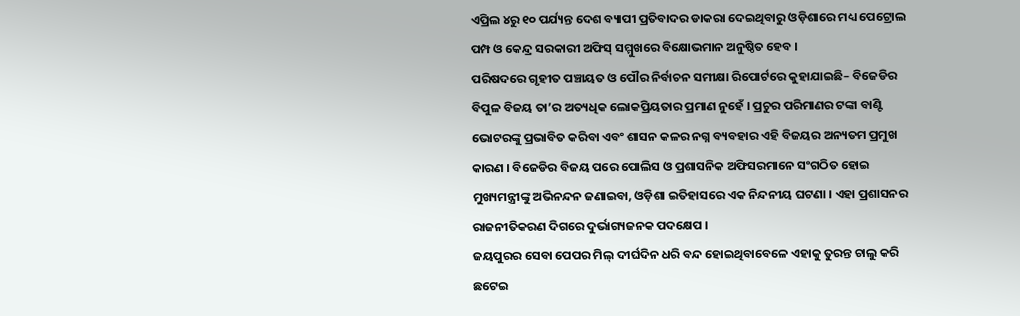ଏପ୍ରିଲ ୪ରୁ ୧୦ ପର୍ଯ୍ୟନ୍ତ ଦେଶ ବ୍ୟାପୀ ପ୍ରତିବାଦର ଡାକରା ଦେଇଥିବାରୁ ଓଡ଼ିଶାରେ ମଧ୍ୟ ପେଟ୍ରୋଲ ପମ୍ପ ଓ କେନ୍ଦ୍ର ସରକାରୀ ଅଫିସ୍ ସମ୍ମୁଖରେ ବିକ୍ଷୋଭମାନ ଅନୁଷ୍ଠିତ ହେବ ।
ପରିଷଦରେ ଗୃହୀତ ପଞ୍ଚାୟତ ଓ ପୌର ନିର୍ବାଚନ ସମୀକ୍ଷା ରିପୋର୍ଟରେ କୁହାଯାଇଛି– ବିଜେଡିର ବିପୁଳ ବିଜୟ ତା’ର ଅତ୍ୟଧିକ ଲୋକପ୍ରିୟତାର ପ୍ରମାଣ ନୁହେଁ । ପ୍ରଚୁର ପରିମାଣର ଟଙ୍କା ବାଣ୍ଟି ଭୋଟରଙ୍କୁ ପ୍ରଭାବିତ କରିବା ଏବଂ ଶାସନ କଳର ନଗ୍ନ ବ୍ୟବହାର ଏହି ବିଜୟର ଅନ୍ୟତମ ପ୍ରମୁଖ କାରଣ । ବିଜେଡିର ବିଜୟ ପରେ ପୋଲିସ ଓ ପ୍ରଶାସନିକ ଅଫିସରମାନେ ସଂଗଠିତ ହୋଇ ମୁଖ୍ୟମନ୍ତ୍ରୀଙ୍କୁ ଅଭିନନ୍ଦନ ଜଣାଇବା, ଓଡ଼ିଶା ଇତିହାସରେ ଏକ ନିନ୍ଦନୀୟ ଘଟଣା । ଏହା ପ୍ରଶାସନର ରାଜନୀତିକରଣ ଦିଗରେ ଦୁର୍ଭାଗ୍ୟଜନକ ପଦକ୍ଷେପ ।
ଜୟପୁରର ସେବା ପେପର ମିଲ୍ ଦୀର୍ଘଦିନ ଧରି ବନ୍ଦ ହୋଇଥିବାବେଳେ ଏହାକୁ ତୁରନ୍ତ ଚାଲୁ କରି ଛଟେଇ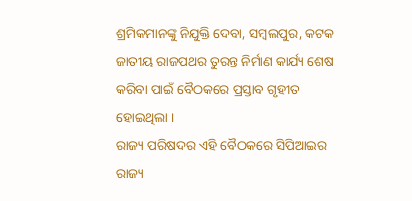ଶ୍ରମିକମାନଙ୍କୁ ନିଯୁକ୍ତି ଦେବା, ସମ୍ବଲପୁର, କଟକ ଜାତୀୟ ରାଜପଥର ତୁରନ୍ତ ନିର୍ମାଣ କାର୍ଯ୍ୟ ଶେଷ କରିବା ପାଇଁ ବୈଠକରେ ପ୍ରସ୍ତାବ ଗୃହୀତ ହୋଇଥିଲା ।
ରାଜ୍ୟ ପରିଷଦର ଏହି ବୈଠକରେ ସିପିଆଇର ରାଜ୍ୟ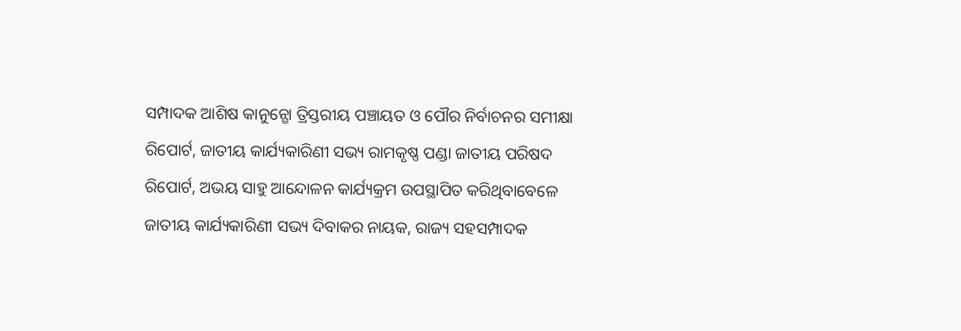ସମ୍ପାଦକ ଆଶିଷ କାନୁନ୍ଗୋ ତ୍ରିସ୍ତରୀୟ ପଞ୍ଚାୟତ ଓ ପୌର ନିର୍ବାଚନର ସମୀକ୍ଷା ରିପୋର୍ଟ, ଜାତୀୟ କାର୍ଯ୍ୟକାରିଣୀ ସଭ୍ୟ ରାମକୃଷ୍ଣ ପଣ୍ଡା ଜାତୀୟ ପରିଷଦ ରିପୋର୍ଟ, ଅଭୟ ସାହୁ ଆନ୍ଦୋଳନ କାର୍ଯ୍ୟକ୍ରମ ଉପସ୍ଥାପିତ କରିଥିବାବେଳେ ଜାତୀୟ କାର୍ଯ୍ୟକାରିଣୀ ସଭ୍ୟ ଦିବାକର ନାୟକ, ରାଜ୍ୟ ସହସମ୍ପାଦକ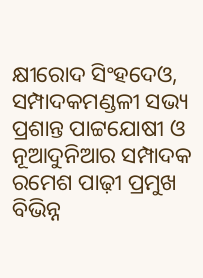କ୍ଷୀରୋଦ ସିଂହଦେଓ, ସମ୍ପାଦକମଣ୍ଡଳୀ ସଭ୍ୟ ପ୍ରଶାନ୍ତ ପାଟ୍ଟଯୋଷୀ ଓ ନୂଆଦୁନିଆର ସମ୍ପାଦକ ରମେଶ ପାଢ଼ୀ ପ୍ରମୁଖ ବିଭିନ୍ନ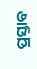ପ୍ରସ୍ତାବ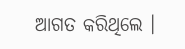ଆଗତ କରିଥିଲେ ।